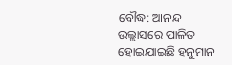ବୌଦ୍ଧ: ଆନନ୍ଦ ଉଲ୍ଲାସରେ ପାଳିତ ହୋଇଯାଇଛି ହନୁମାନ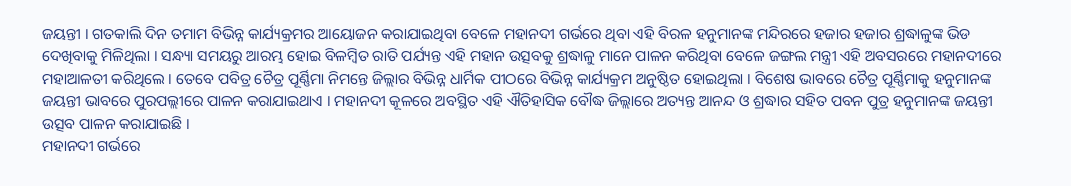ଜୟନ୍ତୀ । ଗତକାଲି ଦିନ ତମାମ ବିଭିନ୍ନ କାର୍ଯ୍ୟକ୍ରମର ଆୟୋଜନ କରାଯାଇଥିବା ବେଳେ ମହାନଦୀ ଗର୍ଭରେ ଥିବା ଏହି ବିରଳ ହନୁମାନଙ୍କ ମନ୍ଦିରରେ ହଜାର ହଜାର ଶ୍ରଦ୍ଧାଳୁଙ୍କ ଭିଡ ଦେଖିବାକୁ ମିଳିଥିଲା । ସନ୍ଧ୍ୟା ସମୟରୁ ଆରମ୍ଭ ହୋଇ ବିଳମ୍ବିତ ରାତି ପର୍ଯ୍ୟନ୍ତ ଏହି ମହାନ ଉତ୍ସବକୁ ଶ୍ରଦ୍ଧାଳୁ ମାନେ ପାଳନ କରିଥିବା ବେଳେ ଜଙ୍ଗଲ ମନ୍ତ୍ରୀ ଏହି ଅବସରରେ ମହାନଦୀରେ ମହାଆଳତୀ କରିଥିଲେ । ତେବେ ପବିତ୍ର ଚୈତ୍ର ପୂର୍ଣ୍ଣିମା ନିମନ୍ତେ ଜିଲ୍ଲାର ବିଭିନ୍ନ ଧାର୍ମିକ ପୀଠରେ ବିଭିନ୍ନ କାର୍ଯ୍ୟକ୍ରମ ଅନୁଷ୍ଠିତ ହୋଇଥିଲା । ବିଶେଷ ଭାବରେ ଚୈତ୍ର ପୂର୍ଣ୍ଣିମାକୁ ହନୁମାନଙ୍କ ଜୟନ୍ତୀ ଭାବରେ ପୁରପଲ୍ଲୀରେ ପାଳନ କରାଯାଇଥାଏ । ମହାନଦୀ କୂଳରେ ଅବସ୍ଥିତ ଏହି ଐତିହାସିକ ବୌଦ୍ଧ ଜିଲ୍ଲାରେ ଅତ୍ୟନ୍ତ ଆନନ୍ଦ ଓ ଶ୍ରଦ୍ଧାର ସହିତ ପବନ ପୁତ୍ର ହନୁମାନଙ୍କ ଜୟନ୍ତୀ ଉତ୍ସବ ପାଳନ କରାଯାଇଛି ।
ମହାନଦୀ ଗର୍ଭରେ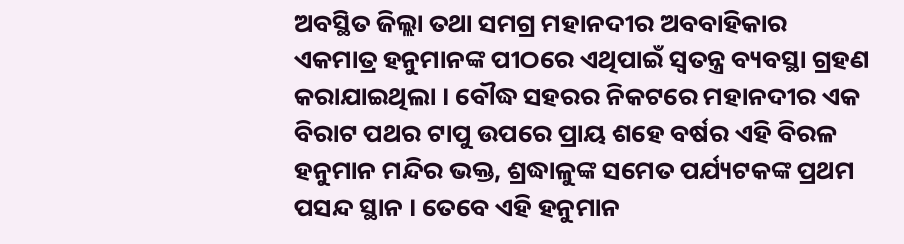ଅବସ୍ଥିତ ଜିଲ୍ଲା ତଥା ସମଗ୍ର ମହାନଦୀର ଅବବାହିକାର ଏକମାତ୍ର ହନୁମାନଙ୍କ ପୀଠରେ ଏଥିପାଇଁ ସ୍ବତନ୍ତ୍ର ବ୍ୟବସ୍ଥା ଗ୍ରହଣ କରାଯାଇଥିଲା । ବୌଦ୍ଧ ସହରର ନିକଟରେ ମହାନଦୀର ଏକ ବିରାଟ ପଥର ଟାପୁ ଉପରେ ପ୍ରାୟ ଶହେ ବର୍ଷର ଏହି ବିରଳ ହନୁମାନ ମନ୍ଦିର ଭକ୍ତ, ଶ୍ରଦ୍ଧାଳୁଙ୍କ ସମେତ ପର୍ଯ୍ୟଟକଙ୍କ ପ୍ରଥମ ପସନ୍ଦ ସ୍ଥାନ । ତେବେ ଏହି ହନୁମାନ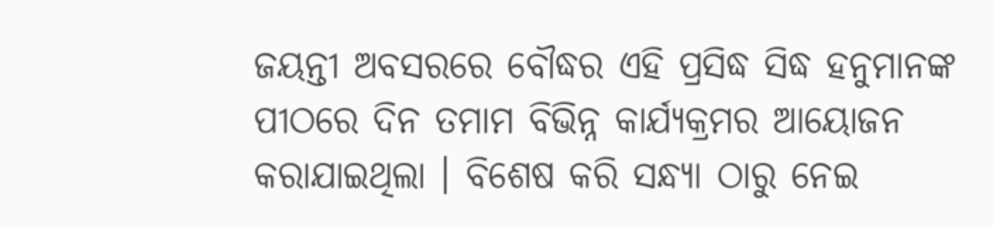ଜୟନ୍ତୀ ଅବସରରେ ବୌଦ୍ଧର ଏହି ପ୍ରସିଦ୍ଧ ସିଦ୍ଧ ହନୁମାନଙ୍କ ପୀଠରେ ଦିନ ତମାମ ବିଭିନ୍ନ କାର୍ଯ୍ୟକ୍ରମର ଆୟୋଜନ କରାଯାଇଥିଲା । ବିଶେଷ କରି ସନ୍ଧ୍ୟା ଠାରୁ ନେଇ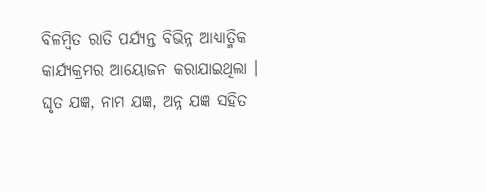ବିଳମ୍ବିତ ରାତି ପର୍ଯ୍ୟନ୍ତ ବିଭିନ୍ନ ଆଧ୍ୟାତ୍ମିକ କାର୍ଯ୍ୟକ୍ରମର ଆୟୋଜନ କରାଯାଇଥିଲା । ଘୃତ ଯଜ୍ଞ, ନାମ ଯଜ୍ଞ, ଅନ୍ନ ଯଜ୍ଞ ସହିତ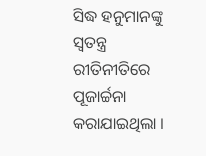ସିଦ୍ଧ ହନୁମାନଙ୍କୁ ସ୍ବତନ୍ତ୍ର ରୀତିନୀତିରେ ପୂଜାର୍ଚ୍ଚନା କରାଯାଇଥିଲା ।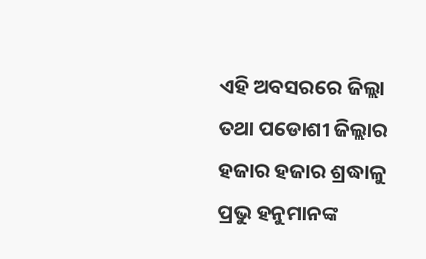ଏହି ଅବସରରେ ଜିଲ୍ଲା ତଥା ପଡୋଶୀ ଜିଲ୍ଲାର ହଜାର ହଜାର ଶ୍ରଦ୍ଧାଳୁ ପ୍ରଭୁ ହନୁମାନଙ୍କ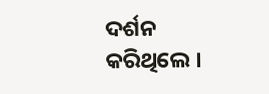ଦର୍ଶନ କରିଥିଲେ ।